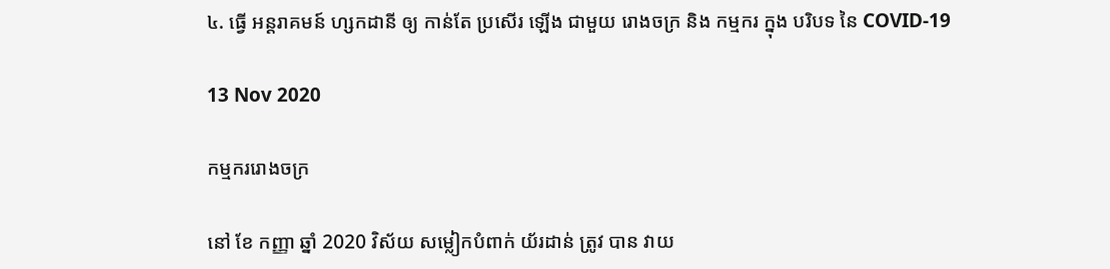៤. ធ្វើ អន្តរាគមន៍ ហ្សកដានី ឲ្យ កាន់តែ ប្រសើរ ឡើង ជាមួយ រោងចក្រ និង កម្មករ ក្នុង បរិបទ នៃ COVID-19

13 Nov 2020

កម្មកររោងចក្រ

នៅ ខែ កញ្ញា ឆ្នាំ 2020 វិស័យ សម្លៀកបំពាក់ យ័រដាន់ ត្រូវ បាន វាយ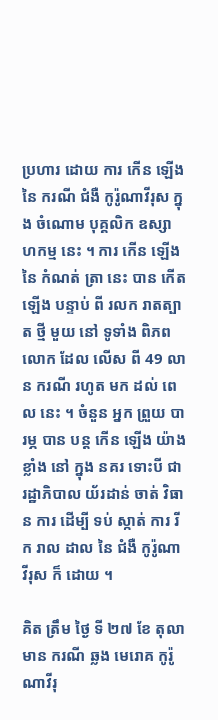ប្រហារ ដោយ ការ កើន ឡើង នៃ ករណី ជំងឺ កូរ៉ូណាវីរុស ក្នុង ចំណោម បុគ្គលិក ឧស្សាហកម្ម នេះ ។ ការ កើន ឡើង នៃ កំណត់ ត្រា នេះ បាន កើត ឡើង បន្ទាប់ ពី រលក រាតត្បាត ថ្មី មួយ នៅ ទូទាំង ពិភព លោក ដែល លើស ពី 49 លាន ករណី រហូត មក ដល់ ពេល នេះ ។ ចំនួន អ្នក ព្រួយ បារម្ភ បាន បន្ត កើន ឡើង យ៉ាង ខ្លាំង នៅ ក្នុង នគរ ទោះបី ជា រដ្ឋាភិបាល យ័រដាន់ ចាត់ វិធាន ការ ដើម្បី ទប់ ស្កាត់ ការ រីក រាល ដាល នៃ ជំងឺ កូរ៉ូណាវីរុស ក៏ ដោយ ។

គិត ត្រឹម ថ្ងៃ ទី ២៧ ខែ តុលា មាន ករណី ឆ្លង មេរោគ កូរ៉ូណាវីរុ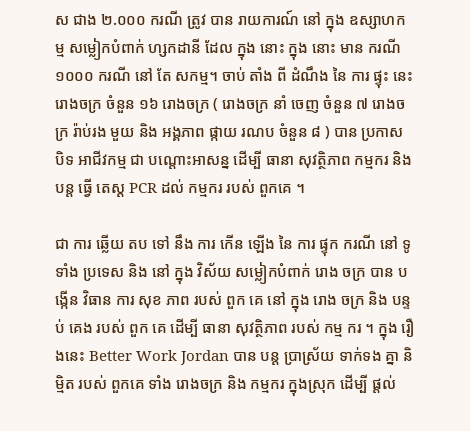ស ជាង ២.០០០ ករណី ត្រូវ បាន រាយការណ៍ នៅ ក្នុង ឧស្សាហកម្ម សម្លៀកបំពាក់ ហ្សកដានី ដែល ក្នុង នោះ ក្នុង នោះ មាន ករណី ១០០០ ករណី នៅ តែ សកម្ម។ ចាប់ តាំង ពី ដំណឹង នៃ ការ ផ្ទុះ នេះ រោងចក្រ ចំនួន ១៦ រោងចក្រ ( រោងចក្រ នាំ ចេញ ចំនួន ៧ រោងចក្រ រ៉ាប់រង មួយ និង អង្គភាព ផ្កាយ រណប ចំនួន ៨ ) បាន ប្រកាស បិទ អាជីវកម្ម ជា បណ្តោះអាសន្ន ដើម្បី ធានា សុវត្ថិភាព កម្មករ និង បន្ត ធ្វើ តេស្ត PCR ដល់ កម្មករ របស់ ពួកគេ ។

ជា ការ ឆ្លើយ តប ទៅ នឹង ការ កើន ឡើង នៃ ការ ផ្ទុក ករណី នៅ ទូទាំង ប្រទេស និង នៅ ក្នុង វិស័យ សម្លៀកបំពាក់ រោង ចក្រ បាន បង្កើន វិធាន ការ សុខ ភាព របស់ ពួក គេ នៅ ក្នុង រោង ចក្រ និង បន្ទប់ គេង របស់ ពួក គេ ដើម្បី ធានា សុវត្ថិភាព របស់ កម្ម ករ ។ ក្នុង រឿងនេះ Better Work Jordan បាន បន្ត ប្រាស្រ័យ ទាក់ទង គ្នា និម្មិត របស់ ពួកគេ ទាំង រោងចក្រ និង កម្មករ ក្នុងស្រុក ដើម្បី ផ្តល់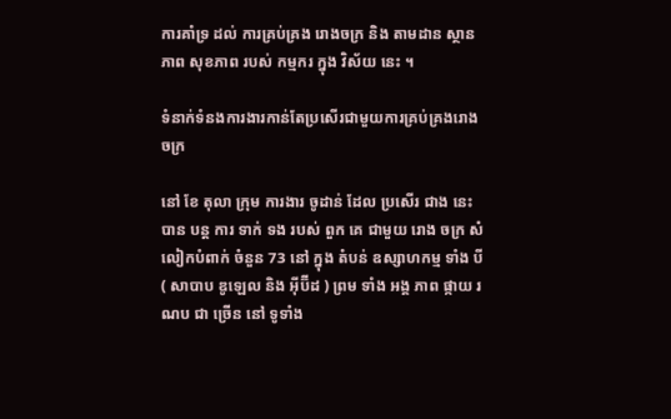ការគាំទ្រ ដល់ ការគ្រប់គ្រង រោងចក្រ និង តាមដាន ស្ថានភាព សុខភាព របស់ កម្មករ ក្នុង វិស័យ នេះ ។

ទំនាក់ទំនងការងារកាន់តែប្រសើរជាមួយការគ្រប់គ្រងរោងចក្រ

នៅ ខែ តុលា ក្រុម ការងារ ចូដាន់ ដែល ប្រសើរ ជាង នេះ បាន បន្ត ការ ទាក់ ទង របស់ ពួក គេ ជាមួយ រោង ចក្រ សំលៀកបំពាក់ ចំនួន 73 នៅ ក្នុង តំបន់ ឧស្សាហកម្ម ទាំង បី ( សាបាប ឌូឡេល និង អ៊ីប៊ីដ ) ព្រម ទាំង អង្គ ភាព ផ្កាយ រណប ជា ច្រើន នៅ ទូទាំង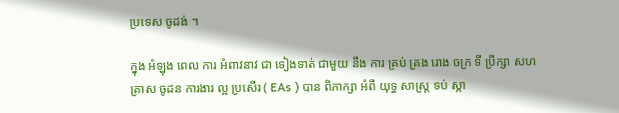ប្រទេស ចូដង់ ។

ក្នុង អំឡុង ពេល ការ អំពាវនាវ ជា ទៀងទាត់ ជាមួយ នឹង ការ គ្រប់ គ្រង រោង ចក្រ ទី ប្រឹក្សា សហគ្រាស ចូដន ការងារ ល្អ ប្រសើរ ( EAs ) បាន ពិភាក្សា អំពី យុទ្ធ សាស្ត្រ ទប់ ស្កា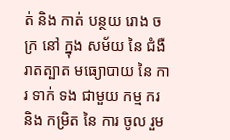ត់ និង កាត់ បន្ថយ រោង ចក្រ នៅ ក្នុង សម័យ នៃ ជំងឺ រាតត្បាត មធ្យោបាយ នៃ ការ ទាក់ ទង ជាមួយ កម្ម ករ និង កម្រិត នៃ ការ ចូល រួម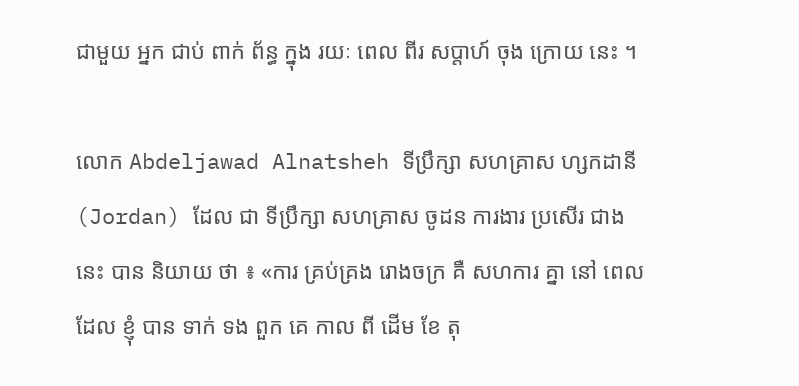ជាមួយ អ្នក ជាប់ ពាក់ ព័ន្ធ ក្នុង រយៈ ពេល ពីរ សប្តាហ៍ ចុង ក្រោយ នេះ ។

លោក Abdeljawad Alnatsheh ទីប្រឹក្សា សហគ្រាស ហ្សកដានី (Jordan) ដែល ជា ទីប្រឹក្សា សហគ្រាស ចូដន ការងារ ប្រសើរ ជាង នេះ បាន និយាយ ថា ៖ «ការ គ្រប់គ្រង រោងចក្រ គឺ សហការ គ្នា នៅ ពេល ដែល ខ្ញុំ បាន ទាក់ ទង ពួក គេ កាល ពី ដើម ខែ តុ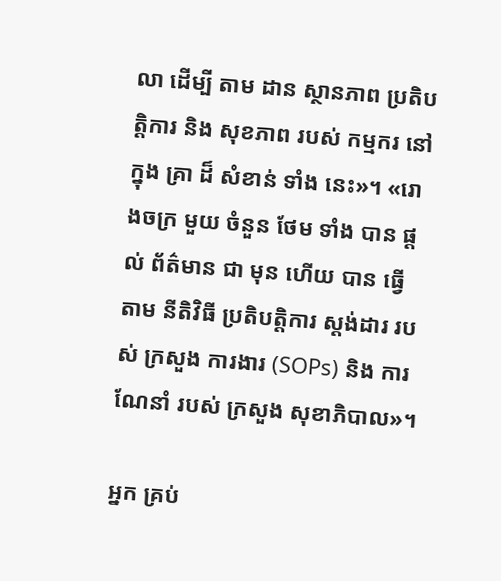លា ដើម្បី តាម ដាន ស្ថានភាព ប្រតិបត្តិការ និង សុខភាព របស់ កម្មករ នៅ ក្នុង គ្រា ដ៏ សំខាន់ ទាំង នេះ»។ «រោងចក្រ មួយ ចំនួន ថែម ទាំង បាន ផ្តល់ ព័ត៌មាន ជា មុន ហើយ បាន ធ្វើ តាម នីតិវិធី ប្រតិបត្តិការ ស្តង់ដារ របស់ ក្រសួង ការងារ (SOPs) និង ការ ណែនាំ របស់ ក្រសួង សុខាភិបាល»។

អ្នក គ្រប់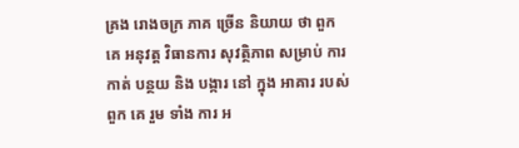គ្រង រោងចក្រ ភាគ ច្រើន និយាយ ថា ពួក គេ អនុវត្ត វិធានការ សុវត្ថិភាព សម្រាប់ ការ កាត់ បន្ថយ និង បង្ការ នៅ ក្នុង អាគារ របស់ ពួក គេ រួម ទាំង ការ អ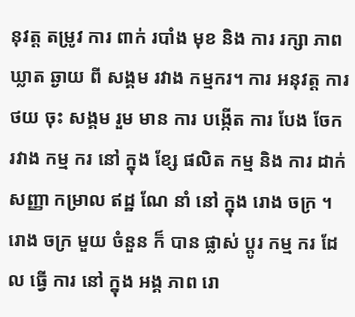នុវត្ត តម្រូវ ការ ពាក់ របាំង មុខ និង ការ រក្សា ភាព ឃ្លាត ឆ្ងាយ ពី សង្គម រវាង កម្មករ។ ការ អនុវត្ត ការ ថយ ចុះ សង្គម រួម មាន ការ បង្កើត ការ បែង ចែក រវាង កម្ម ករ នៅ ក្នុង ខ្សែ ផលិត កម្ម និង ការ ដាក់ សញ្ញា កម្រាល ឥដ្ឋ ណែ នាំ នៅ ក្នុង រោង ចក្រ ។ រោង ចក្រ មួយ ចំនួន ក៏ បាន ផ្លាស់ ប្តូរ កម្ម ករ ដែល ធ្វើ ការ នៅ ក្នុង អង្គ ភាព រោ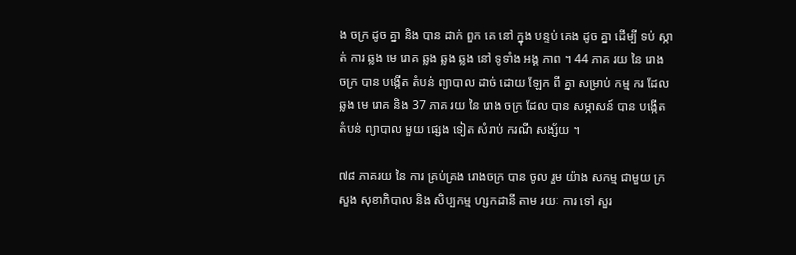ង ចក្រ ដូច គ្នា និង បាន ដាក់ ពួក គេ នៅ ក្នុង បន្ទប់ គេង ដូច គ្នា ដើម្បី ទប់ ស្កាត់ ការ ឆ្លង មេ រោគ ឆ្លង ឆ្លង ឆ្លង នៅ ទូទាំង អង្គ ភាព ។ 44 ភាគ រយ នៃ រោង ចក្រ បាន បង្កើត តំបន់ ព្យាបាល ដាច់ ដោយ ឡែក ពី គ្នា សម្រាប់ កម្ម ករ ដែល ឆ្លង មេ រោគ និង 37 ភាគ រយ នៃ រោង ចក្រ ដែល បាន សម្ភាសន៍ បាន បង្កើត តំបន់ ព្យាបាល មួយ ផ្សេង ទៀត សំរាប់ ករណី សង្ស័យ ។

៧៨ ភាគរយ នៃ ការ គ្រប់គ្រង រោងចក្រ បាន ចូល រួម យ៉ាង សកម្ម ជាមួយ ក្រសួង សុខាភិបាល និង សិប្បកម្ម ហ្សកដានី តាម រយៈ ការ ទៅ សួរ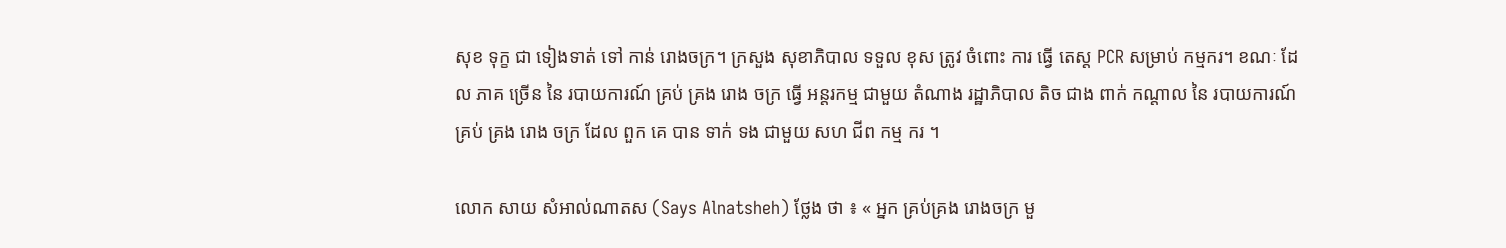សុខ ទុក្ខ ជា ទៀងទាត់ ទៅ កាន់ រោងចក្រ។ ក្រសួង សុខាភិបាល ទទួល ខុស ត្រូវ ចំពោះ ការ ធ្វើ តេស្ត PCR សម្រាប់ កម្មករ។ ខណៈ ដែល ភាគ ច្រើន នៃ របាយការណ៍ គ្រប់ គ្រង រោង ចក្រ ធ្វើ អន្តរកម្ម ជាមួយ តំណាង រដ្ឋាភិបាល តិច ជាង ពាក់ កណ្តាល នៃ របាយការណ៍ គ្រប់ គ្រង រោង ចក្រ ដែល ពួក គេ បាន ទាក់ ទង ជាមួយ សហ ជីព កម្ម ករ ។

លោក សាយ សំអាល់ណាតស (Says Alnatsheh) ថ្លែង ថា ៖ « អ្នក គ្រប់គ្រង រោងចក្រ មួ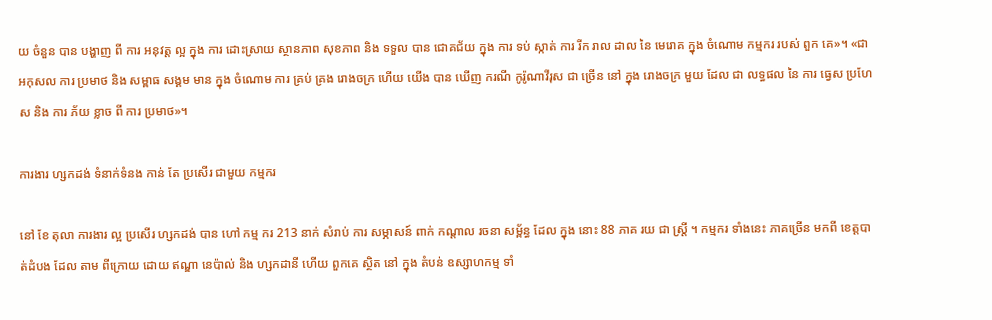យ ចំនួន បាន បង្ហាញ ពី ការ អនុវត្ត ល្អ ក្នុង ការ ដោះស្រាយ ស្ថានភាព សុខភាព និង ទទួល បាន ជោគជ័យ ក្នុង ការ ទប់ ស្កាត់ ការ រីក រាល ដាល នៃ មេរោគ ក្នុង ចំណោម កម្មករ របស់ ពួក គេ»។ «ជា អកុសល ការ ប្រមាថ និង សម្ពាធ សង្គម មាន ក្នុង ចំណោម ការ គ្រប់ គ្រង រោងចក្រ ហើយ យើង បាន ឃើញ ករណី កូរ៉ូណាវីរុស ជា ច្រើន នៅ ក្នុង រោងចក្រ មួយ ដែល ជា លទ្ធផល នៃ ការ ធ្វេស ប្រហែស និង ការ ភ័យ ខ្លាច ពី ការ ប្រមាថ»។

ការងារ ហ្សកដង់ ទំនាក់ទំនង កាន់ តែ ប្រសើរ ជាមួយ កម្មករ

នៅ ខែ តុលា ការងារ ល្អ ប្រសើរ ហ្សកដង់ បាន ហៅ កម្ម ករ 213 នាក់ សំរាប់ ការ សម្ភាសន៍ ពាក់ កណ្តាល រចនា សម្ព័ន្ធ ដែល ក្នុង នោះ 88 ភាគ រយ ជា ស្ត្រី ។ កម្មករ ទាំងនេះ ភាគច្រើន មកពី ខេត្តបាត់ដំបង ដែល តាម ពីក្រោយ ដោយ ឥណ្ឌា នេប៉ាល់ និង ហ្សកដានី ហើយ ពួកគេ ស្ថិត នៅ ក្នុង តំបន់ ឧស្សាហកម្ម ទាំ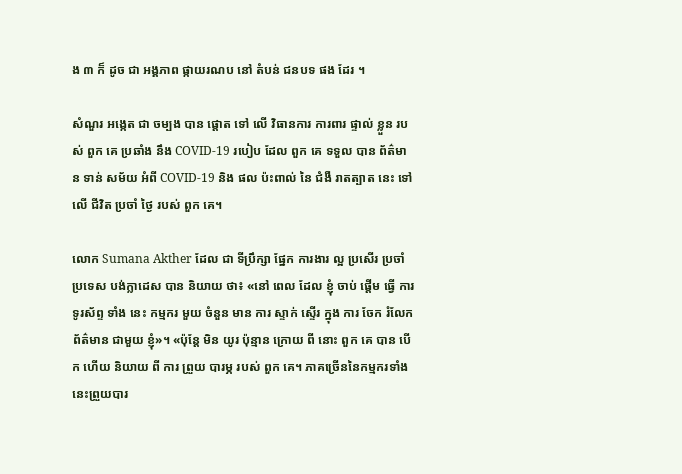ង ៣ ក៏ ដូច ជា អង្គភាព ផ្កាយរណប នៅ តំបន់ ជនបទ ផង ដែរ ។

សំណួរ អង្កេត ជា ចម្បង បាន ផ្តោត ទៅ លើ វិធានការ ការពារ ផ្ទាល់ ខ្លួន របស់ ពួក គេ ប្រឆាំង នឹង COVID-19 របៀប ដែល ពួក គេ ទទួល បាន ព័ត៌មាន ទាន់ សម័យ អំពី COVID-19 និង ផល ប៉ះពាល់ នៃ ជំងឺ រាតត្បាត នេះ ទៅ លើ ជីវិត ប្រចាំ ថ្ងៃ របស់ ពួក គេ។

លោក Sumana Akther ដែល ជា ទីប្រឹក្សា ផ្នែក ការងារ ល្អ ប្រសើរ ប្រចាំ ប្រទេស បង់ក្លាដេស បាន និយាយ ថា៖ «នៅ ពេល ដែល ខ្ញុំ ចាប់ ផ្ដើម ធ្វើ ការ ទូរស័ព្ទ ទាំង នេះ កម្មករ មួយ ចំនួន មាន ការ ស្ទាក់ ស្ទើរ ក្នុង ការ ចែក រំលែក ព័ត៌មាន ជាមួយ ខ្ញុំ»។ «ប៉ុន្តែ មិន យូរ ប៉ុន្មាន ក្រោយ ពី នោះ ពួក គេ បាន បើក ហើយ និយាយ ពី ការ ព្រួយ បារម្ភ របស់ ពួក គេ។ ភាគច្រើននៃកម្មករទាំងនេះព្រួយបារ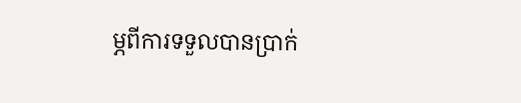ម្ភពីការទទួលបានប្រាក់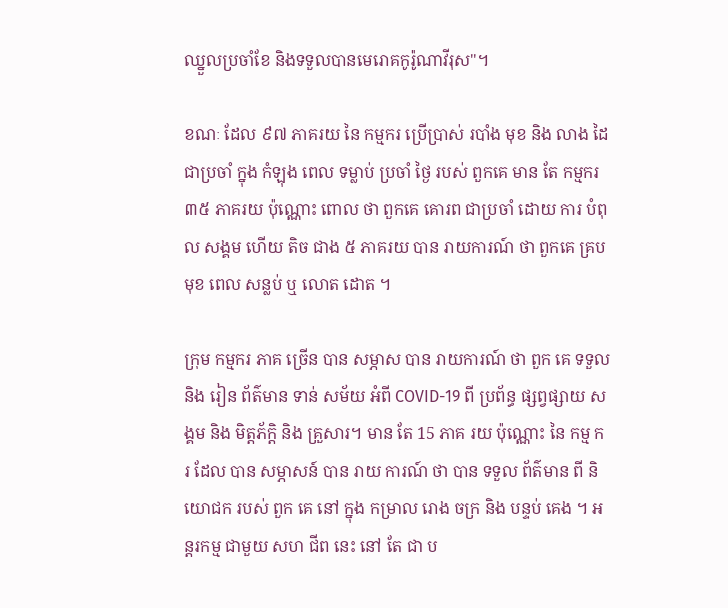ឈ្នួលប្រចាំខែ និងទទួលបានមេរោគកូរ៉ូណាវីរុស"។

ខណៈ ដែល ៩៧ ភាគរយ នៃ កម្មករ ប្រើប្រាស់ របាំង មុខ និង លាង ដៃ ជាប្រចាំ ក្នុង កំឡុង ពេល ទម្លាប់ ប្រចាំ ថ្ងៃ របស់ ពួកគេ មាន តែ កម្មករ ៣៥ ភាគរយ ប៉ុណ្ណោះ ពោល ថា ពួកគេ គោរព ជាប្រចាំ ដោយ ការ បំពុល សង្គម ហើយ តិច ជាង ៥ ភាគរយ បាន រាយការណ៍ ថា ពួកគេ គ្រប មុខ ពេល សន្លប់ ឬ លោត ដោត ។

ក្រុម កម្មករ ភាគ ច្រើន បាន សម្ភាស បាន រាយការណ៍ ថា ពួក គេ ទទួល និង រៀន ព័ត៌មាន ទាន់ សម័យ អំពី COVID-19 ពី ប្រព័ន្ធ ផ្សព្វផ្សាយ សង្គម និង មិត្តភ័ក្ដិ និង គ្រួសារ។ មាន តែ 15 ភាគ រយ ប៉ុណ្ណោះ នៃ កម្ម ករ ដែល បាន សម្ភាសន៍ បាន រាយ ការណ៍ ថា បាន ទទួល ព័ត៌មាន ពី និយោជក របស់ ពួក គេ នៅ ក្នុង កម្រាល រោង ចក្រ និង បន្ទប់ គេង ។ អន្តរកម្ម ជាមួយ សហ ជីព នេះ នៅ តែ ជា ប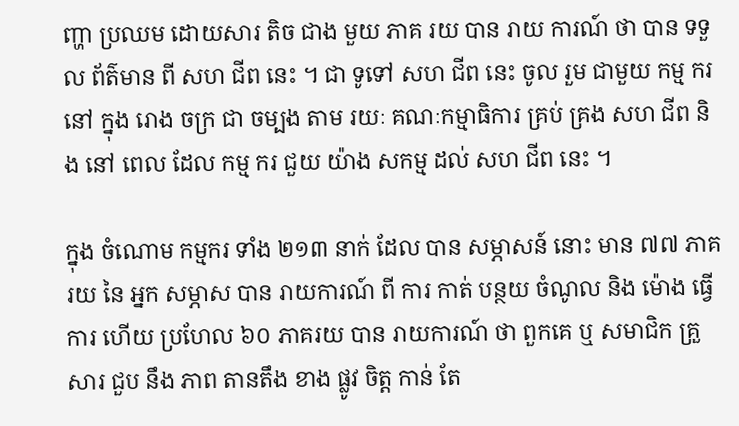ញ្ហា ប្រឈម ដោយសារ តិច ជាង មួយ ភាគ រយ បាន រាយ ការណ៍ ថា បាន ទទួល ព័ត៌មាន ពី សហ ជីព នេះ ។ ជា ទូទៅ សហ ជីព នេះ ចូល រួម ជាមួយ កម្ម ករ នៅ ក្នុង រោង ចក្រ ជា ចម្បង តាម រយៈ គណៈកម្មាធិការ គ្រប់ គ្រង សហ ជីព និង នៅ ពេល ដែល កម្ម ករ ជួយ យ៉ាង សកម្ម ដល់ សហ ជីព នេះ ។

ក្នុង ចំណោម កម្មករ ទាំង ២១៣ នាក់ ដែល បាន សម្ភាសន៍ នោះ មាន ៧៧ ភាគរយ នៃ អ្នក សម្ភាស បាន រាយការណ៍ ពី ការ កាត់ បន្ថយ ចំណូល និង ម៉ោង ធ្វើការ ហើយ ប្រហែល ៦០ ភាគរយ បាន រាយការណ៍ ថា ពួកគេ ឬ សមាជិក គ្រួសារ ជួប នឹង ភាព តានតឹង ខាង ផ្លូវ ចិត្ត កាន់ តែ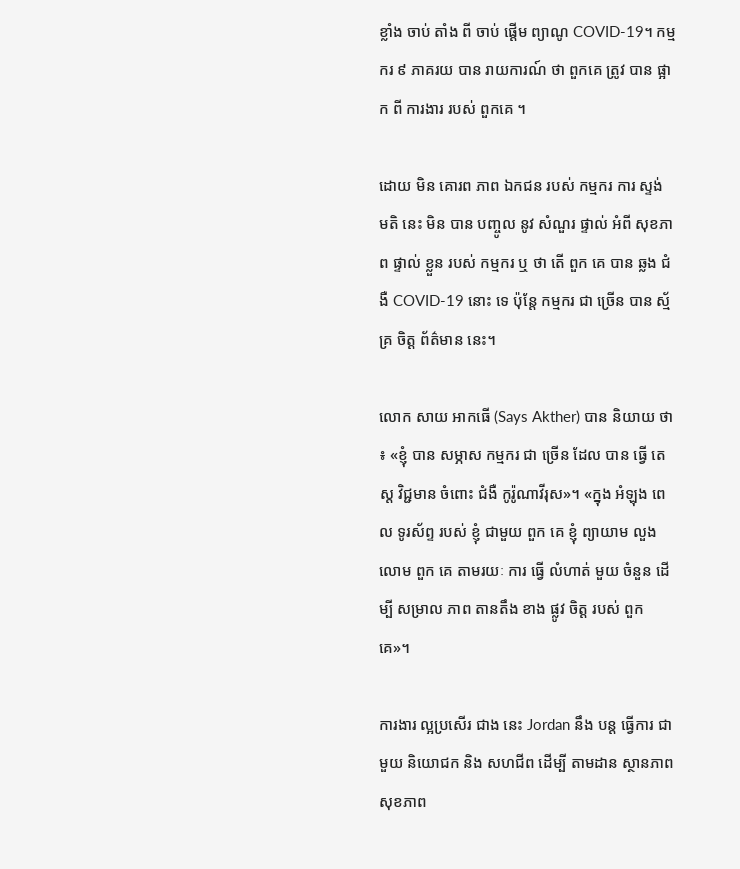ខ្លាំង ចាប់ តាំង ពី ចាប់ ផ្តើម ព្យាណូ COVID-19។ កម្មករ ៩ ភាគរយ បាន រាយការណ៍ ថា ពួកគេ ត្រូវ បាន ផ្អាក ពី ការងារ របស់ ពួកគេ ។

ដោយ មិន គោរព ភាព ឯកជន របស់ កម្មករ ការ ស្ទង់ មតិ នេះ មិន បាន បញ្ចូល នូវ សំណួរ ផ្ទាល់ អំពី សុខភាព ផ្ទាល់ ខ្លួន របស់ កម្មករ ឬ ថា តើ ពួក គេ បាន ឆ្លង ជំងឺ COVID-19 នោះ ទេ ប៉ុន្តែ កម្មករ ជា ច្រើន បាន ស្ម័គ្រ ចិត្ត ព័ត៌មាន នេះ។

លោក សាយ អាកធើ (Says Akther) បាន និយាយ ថា ៖ «ខ្ញុំ បាន សម្ភាស កម្មករ ជា ច្រើន ដែល បាន ធ្វើ តេស្ត វិជ្ជមាន ចំពោះ ជំងឺ កូរ៉ូណាវីរុស»។ «ក្នុង អំឡុង ពេល ទូរស័ព្ទ របស់ ខ្ញុំ ជាមួយ ពួក គេ ខ្ញុំ ព្យាយាម លួង លោម ពួក គេ តាមរយៈ ការ ធ្វើ លំហាត់ មួយ ចំនួន ដើម្បី សម្រាល ភាព តានតឹង ខាង ផ្លូវ ចិត្ត របស់ ពួក គេ»។

ការងារ ល្អប្រសើរ ជាង នេះ Jordan នឹង បន្ត ធ្វើការ ជាមួយ និយោជក និង សហជីព ដើម្បី តាមដាន ស្ថានភាព សុខភាព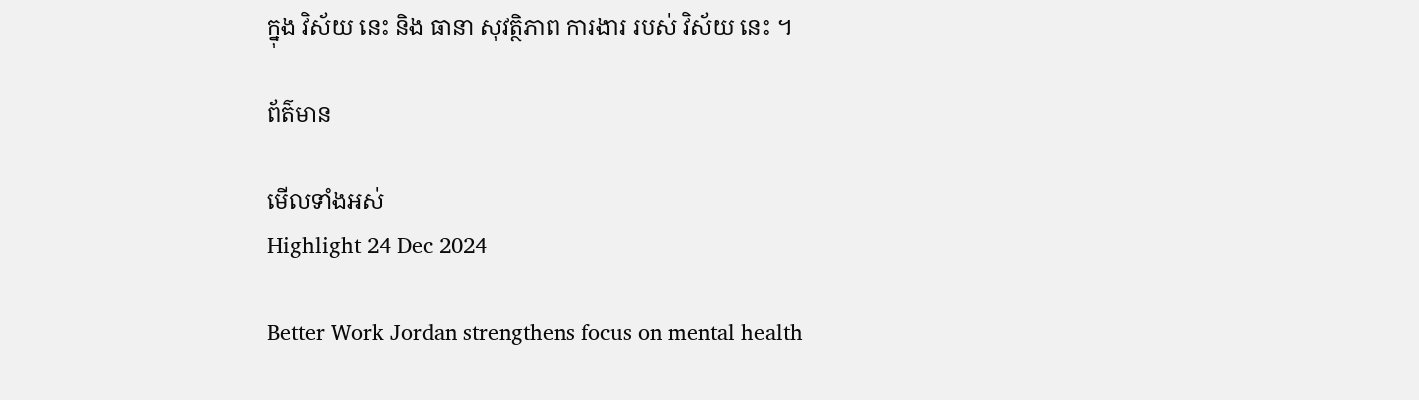ក្នុង វិស័យ នេះ និង ធានា សុវត្ថិភាព ការងារ របស់ វិស័យ នេះ ។

ព័ត៌មាន

មើលទាំងអស់
Highlight 24 Dec 2024

Better Work Jordan strengthens focus on mental health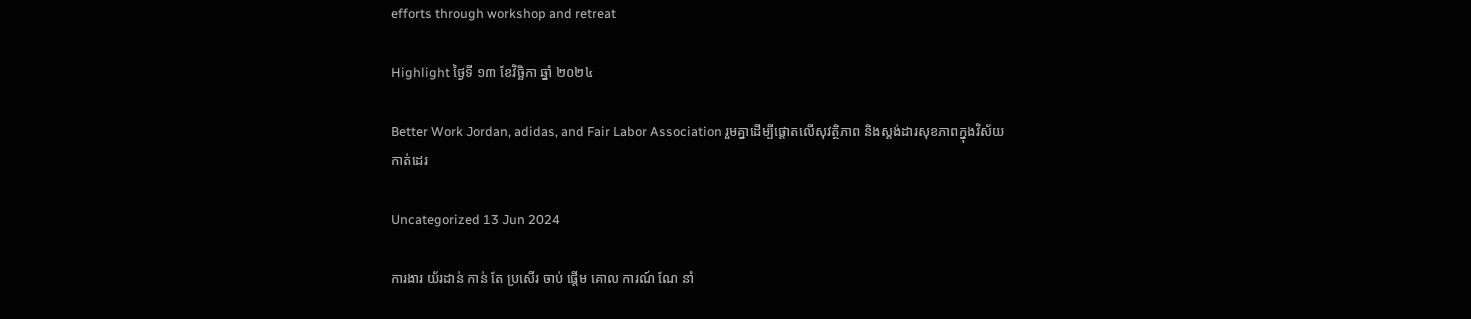efforts through workshop and retreat

Highlight ថ្ងៃទី ១៣ ខែវិច្ឆិកា ឆ្នាំ ២០២៤

Better Work Jordan, adidas, and Fair Labor Association រួមគ្នាដើម្បីផ្តោតលើសុវត្ថិភាព និងស្តង់ដារសុខភាពក្នុងវិស័យកាត់ដេរ

Uncategorized 13 Jun 2024

ការងារ យ័រដាន់ កាន់ តែ ប្រសើរ ចាប់ ផ្តើម គោល ការណ៍ ណែ នាំ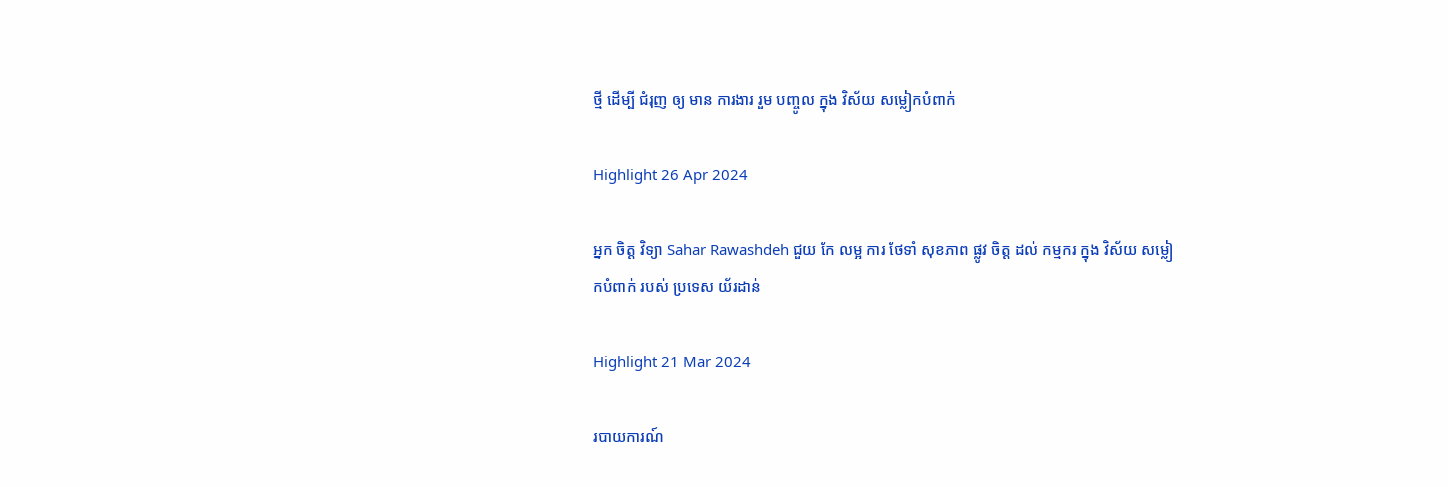ថ្មី ដើម្បី ជំរុញ ឲ្យ មាន ការងារ រួម បញ្ចូល ក្នុង វិស័យ សម្លៀកបំពាក់

Highlight 26 Apr 2024

អ្នក ចិត្ត វិទ្យា Sahar Rawashdeh ជួយ កែ លម្អ ការ ថែទាំ សុខភាព ផ្លូវ ចិត្ត ដល់ កម្មករ ក្នុង វិស័យ សម្លៀកបំពាក់ របស់ ប្រទេស យ័រដាន់

Highlight 21 Mar 2024

របាយការណ៍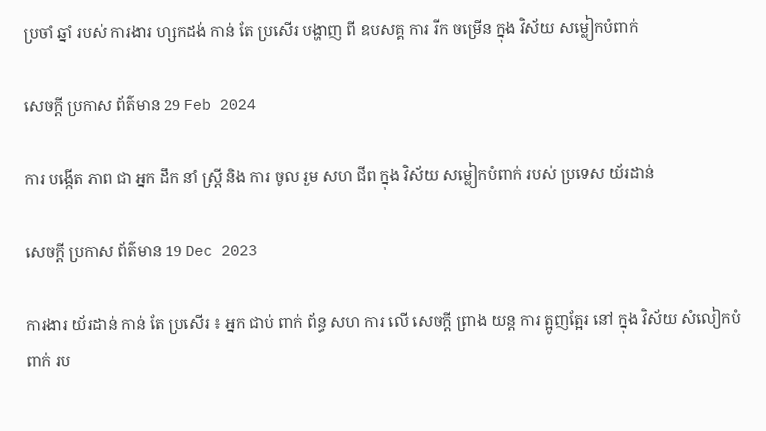ប្រចាំ ឆ្នាំ របស់ ការងារ ហ្សកដង់ កាន់ តែ ប្រសើរ បង្ហាញ ពី ឧបសគ្គ ការ រីក ចម្រើន ក្នុង វិស័យ សម្លៀកបំពាក់

សេចក្ដី ប្រកាស ព័ត៌មាន 29 Feb 2024

ការ បង្កើត ភាព ជា អ្នក ដឹក នាំ ស្ត្រី និង ការ ចូល រួម សហ ជីព ក្នុង វិស័យ សម្លៀកបំពាក់ របស់ ប្រទេស យ័រដាន់

សេចក្ដី ប្រកាស ព័ត៌មាន 19 Dec 2023

ការងារ យ័រដាន់ កាន់ តែ ប្រសើរ ៖ អ្នក ជាប់ ពាក់ ព័ន្ធ សហ ការ លើ សេចក្តី ព្រាង យន្ត ការ ត្អូញត្អែរ នៅ ក្នុង វិស័យ សំលៀកបំពាក់ រប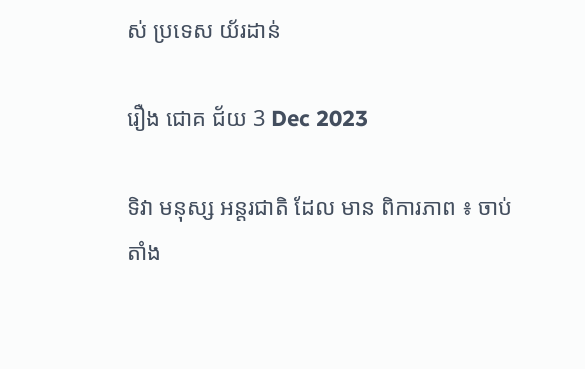ស់ ប្រទេស យ័រដាន់

រឿង ជោគ ជ័យ 3 Dec 2023

ទិវា មនុស្ស អន្តរជាតិ ដែល មាន ពិការភាព ៖ ចាប់ តាំង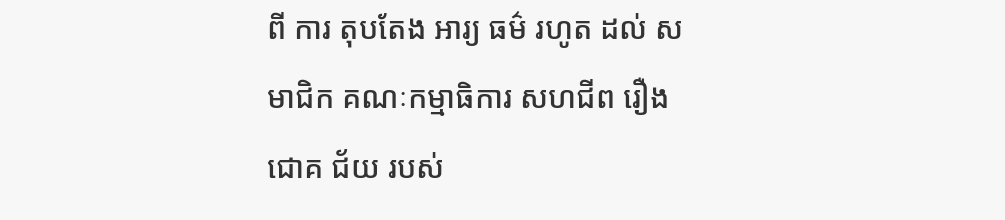ពី ការ តុបតែង អារ្យ ធម៌ រហូត ដល់ សមាជិក គណៈកម្មាធិការ សហជីព រឿង ជោគ ជ័យ របស់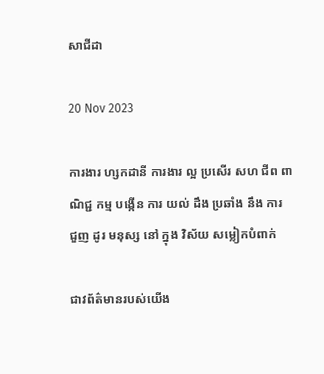សាជីដា

20 Nov 2023

ការងារ ហ្សកដានី ការងារ ល្អ ប្រសើរ សហ ជីព ពាណិជ្ជ កម្ម បង្កើន ការ យល់ ដឹង ប្រឆាំង នឹង ការ ជួញ ដូរ មនុស្ស នៅ ក្នុង វិស័យ សម្លៀកបំពាក់

ជាវព័ត៌មានរបស់យើង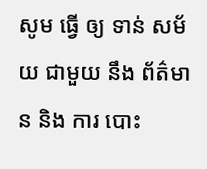សូម ធ្វើ ឲ្យ ទាន់ សម័យ ជាមួយ នឹង ព័ត៌មាន និង ការ បោះ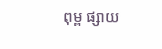ពុម្ព ផ្សាយ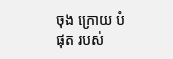ចុង ក្រោយ បំផុត របស់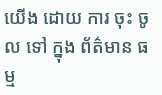យើង ដោយ ការ ចុះ ចូល ទៅ ក្នុង ព័ត៌មាន ធម្ម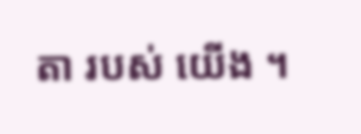តា របស់ យើង ។